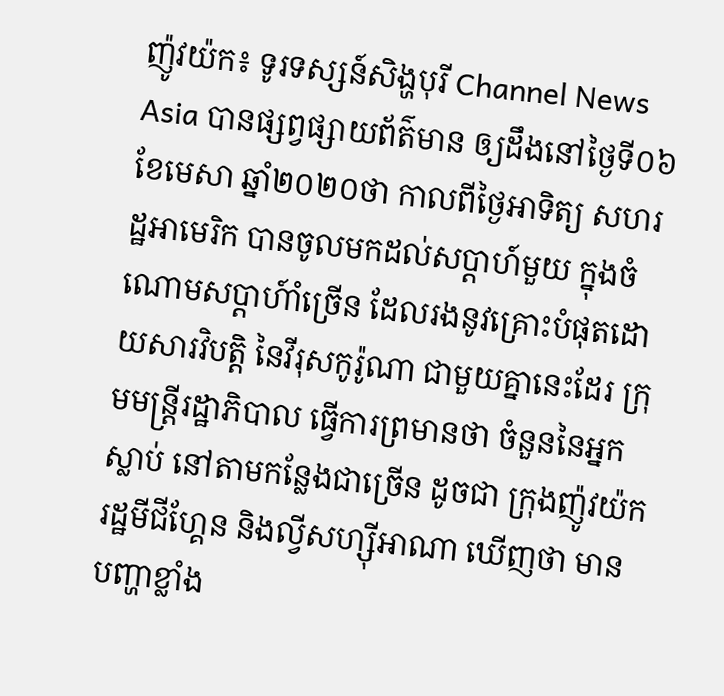ញ៉ូវយ៉ក៖ ទូរទស្សន៍សិង្ហបុរី Channel News Asia បានផ្សព្វផ្សាយព័ត៌មាន ឲ្យដឹងនៅថ្ងៃទី០៦ ខែមេសា ឆ្នាំ២០២០ថា កាលពីថ្ងៃអាទិត្យ សហរដ្ឋអាមេរិក បានចូលមកដល់សប្តាហ៍មួយ ក្នុងចំណោមសប្តាហ៍ាំច្រើន ដែលរងនូវគ្រោះបំផុតដោយសារវិបត្តិ នៃវីរុសកូរ៉ូណា ជាមួយគ្នានេះដែរ ក្រុមមន្ត្រីរដ្ឋាភិបាល ធ្វើការព្រមានថា ចំនួននៃអ្នកស្លាប់ នៅតាមកន្លែងជាច្រើន ដូចជា ក្រុងញ៉ូវយ៉ក រដ្ឋមីជីហ្គែន និងល្វីសហ្ស៊ីអាណា ឃើញថា មានបញ្ហាខ្លាំង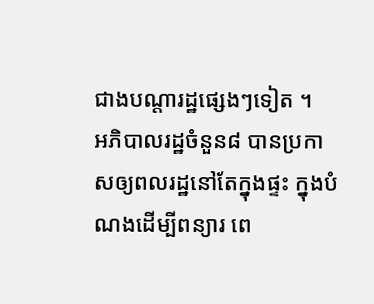ជាងបណ្តារដ្ឋផ្សេងៗទៀត ។
អភិបាលរដ្ឋចំនួន៨ បានប្រកាសឲ្យពលរដ្ឋនៅតែក្នុងផ្ទះ ក្នុងបំណងដើម្បីពន្យារ ពេ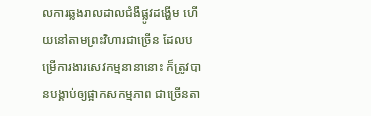លការឆ្លងរាលដាលជំងឺផ្លូវដង្ហើម ហើយនៅតាមព្រះវិហារជាច្រើន ដែលបម្រើការងារសេវកម្មនានានោះ ក៏ត្រូវបានបង្គាប់ឲ្យផ្អាកសកម្មភាព ជាច្រើនតា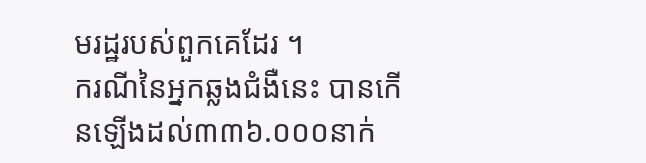មរដ្ឋរបស់ពួកគេដែរ ។
ករណីនៃអ្នកឆ្លងជំងឺនេះ បានកើនឡើងដល់៣៣៦.០០០នាក់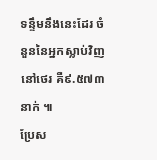ទន្ទឹមនឹងនេះដែរ ចំនួននៃអ្នកស្លាប់វិញ នៅថេរ គឺ៩.៥៧៣នាក់ ៕
ប្រែស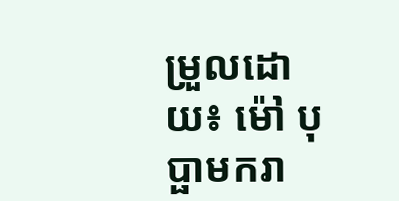ម្រួលដោយ៖ ម៉ៅ បុប្ផាមករា